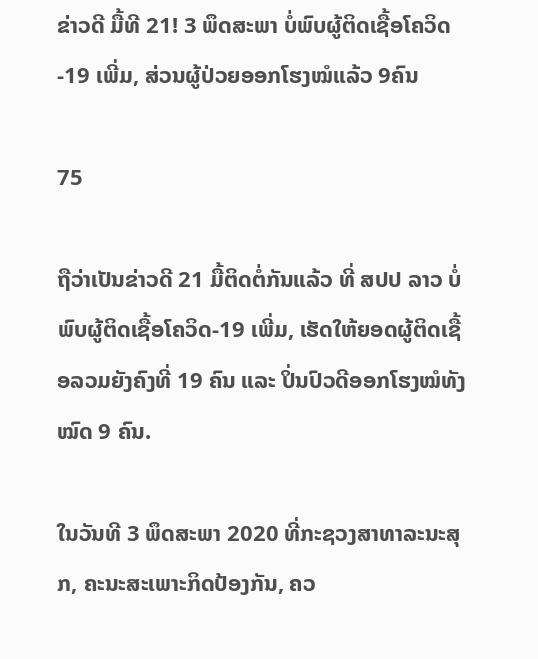ຂ່າວດີ ມື້ທີ 21! 3 ພຶດສະພາ ບໍ່ພົບຜູ້ຕິດເຊື້ອໂຄວິດ-19 ເພີ່ມ, ສ່ວນຜູ້ປ່ວຍອອກໂຮງໝໍແລ້ວ 9ຄົນ

75

ຖືວ່າເປັນຂ່າວດີ 21 ມື້ຕິດຕໍ່ກັນແລ້ວ ທີ່ ສປປ ລາວ ບໍ່ພົບຜູ້ຕິດເຊື້ອໂຄວິດ-19 ເພີ່ມ, ເຮັດໃຫ້ຍອດຜູ້ຕິດເຊື້ອລວມຍັງຄົງທີ່ 19 ຄົນ ແລະ ປິ່ນປົວດີອອກໂຮງໝໍທັງໝົດ 9 ຄົນ.

ໃນວັນທີ 3 ພຶດສະພາ 2020 ທີ່ກະຊວງສາທາລະນະສຸກ, ຄະນະສະເພາະກິດປ້ອງກັນ, ຄວ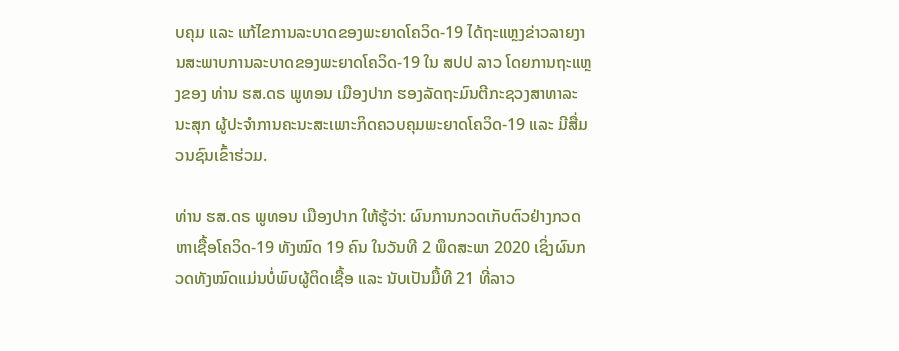ບຄຸມ ແລະ ແກ້ໄຂການລະບາດຂອງພະຍາດໂຄວິດ-19 ໄດ້ຖະແຫຼງຂ່າວລາຍງານສະພາບການລະບາດຂອງພະຍາດໂຄວິດ-19 ໃນ ສປປ ລາວ ໂດຍການຖະແຫຼງຂອງ ທ່ານ ຮສ.ດຣ ພູທອນ ເມືອງປາກ ຮອງລັດຖະມົນຕີກະຊວງສາທາລະນະສຸກ ຜູ້ປະຈໍາການຄະນະສະເພາະກິດຄວບຄຸມພະຍາດໂຄວິດ-19 ແລະ ມີສື່ມວນຊົນເຂົ້າຮ່ວມ.

ທ່ານ ຮສ.ດຣ ພູທອນ ເມືອງປາກ ໃຫ້ຮູ້ວ່າ: ຜົນການກວດເກັບຕົວຢ່າງກວດຫາເຊື້ອໂຄວິດ-19 ທັງໝົດ 19 ຄົນ ໃນວັນທີ 2 ພຶດສະພາ 2020 ເຊິ່ງຜົນກວດທັງໝົດແມ່ນບໍ່ພົບຜູ້ຕິດເຊື້ອ ແລະ ນັບເປັນມື້ທີ 21 ທີ່ລາວ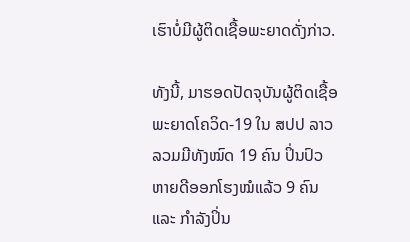ເຮົາບໍ່ມີຜູ້ຕິດເຊື້ອພະຍາດດັ່ງກ່າວ.

ທັງນີ້, ມາຮອດປັດຈຸບັນຜູ້ຕິດເຊື້ອພະຍາດໂຄວິດ-19 ໃນ ສປປ ລາວ ລວມມີທັງໝົດ 19 ຄົນ ປິ່ນປົວຫາຍດີອອກໂຮງໝໍແລ້ວ 9 ຄົນ ແລະ ກຳລັງປິ່ນ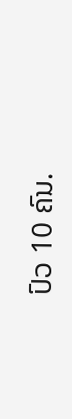ປົວ 10 ຄົນ.